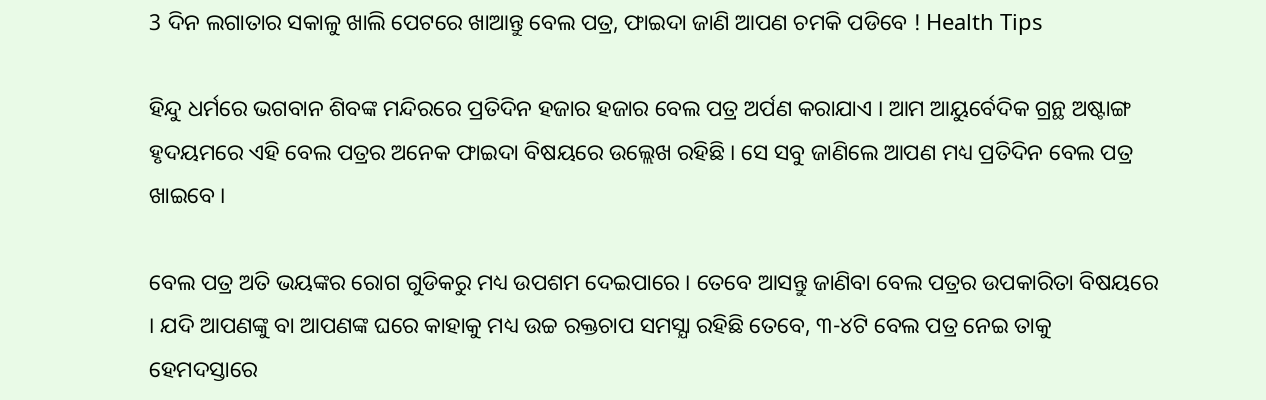3 ଦିନ ଲଗାତାର ସକାଳୁ ଖାଲି ପେଟରେ ଖାଆନ୍ତୁ ବେଲ ପତ୍ର, ଫାଇଦା ଜାଣି ଆପଣ ଚମକି ପଡିବେ ! Health Tips

ହିନ୍ଦୁ ଧର୍ମରେ ଭଗବାନ ଶିବଙ୍କ ମନ୍ଦିରରେ ପ୍ରତିଦିନ ହଜାର ହଜାର ବେଲ ପତ୍ର ଅର୍ପଣ କରାଯାଏ । ଆମ ଆୟୁର୍ବେଦିକ ଗ୍ରନ୍ଥ ଅଷ୍ଟାଙ୍ଗ ହୃଦୟମରେ ଏହି ବେଲ ପତ୍ରର ଅନେକ ଫାଇଦା ବିଷୟରେ ଉଲ୍ଲେଖ ରହିଛି । ସେ ସବୁ ଜାଣିଲେ ଆପଣ ମଧ୍ୟ ପ୍ରତିଦିନ ବେଲ ପତ୍ର ଖାଇବେ ।

ବେଲ ପତ୍ର ଅତି ଭୟଙ୍କର ରୋଗ ଗୁଡିକରୁ ମଧ୍ୟ ଉପଶମ ଦେଇପାରେ । ତେବେ ଆସନ୍ତୁ ଜାଣିବା ବେଲ ପତ୍ରର ଉପକାରିତା ବିଷୟରେ । ଯଦି ଆପଣଙ୍କୁ ବା ଆପଣଙ୍କ ଘରେ କାହାକୁ ମଧ୍ୟ ଉଚ୍ଚ ରକ୍ତଚାପ ସମସ୍ଯା ରହିଛି ତେବେ, ୩-୪ଟି ବେଲ ପତ୍ର ନେଇ ତାକୁ ହେମଦସ୍ତାରେ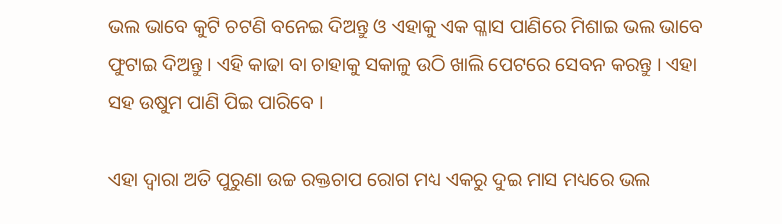ଭଲ ଭାବେ କୁଟି ଚଟଣି ବନେଇ ଦିଅନ୍ତୁ ଓ ଏହାକୁ ଏକ ଗ୍ଳାସ ପାଣିରେ ମିଶାଇ ଭଲ ଭାବେ ଫୁଟାଇ ଦିଅନ୍ତୁ । ଏହି କାଢା ବା ଚାହାକୁ ସକାଳୁ ଉଠି ଖାଲି ପେଟରେ ସେବନ କରନ୍ତୁ । ଏହା ସହ ଉଷୁମ ପାଣି ପିଇ ପାରିବେ ।

ଏହା ଦ୍ଵାରା ଅତି ପୁରୁଣା ଉଚ୍ଚ ରକ୍ତଚାପ ରୋଗ ମଧ୍ୟ ଏକରୁ ଦୁଇ ମାସ ମଧ୍ୟରେ ଭଲ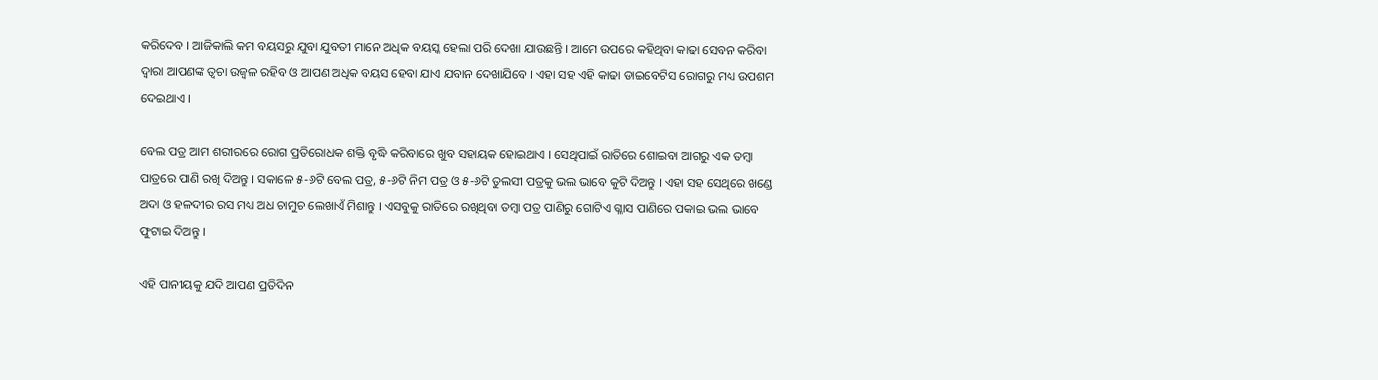କରିଦେବ । ଆଜିକାଲି କମ ବୟସରୁ ଯୁବା ଯୁବତୀ ମାନେ ଅଧିକ ବୟସ୍କ ହେଲା ପରି ଦେଖା ଯାଉଛନ୍ତି । ଆମେ ଉପରେ କହିଥିବା କାଢା ସେବନ କରିବା ଦ୍ଵାରା ଆପଣଙ୍କ ତ୍ଵଚା ଉଜ୍ଵଳ ରହିବ ଓ ଆପଣ ଅଧିକ ବୟସ ହେବା ଯାଏ ଯବାନ ଦେଖାଯିବେ । ଏହା ସହ ଏହି କାଢା ଡାଇବେଟିସ ରୋଗରୁ ମଧ୍ୟ ଉପଶମ ଦେଇଥାଏ ।

ବେଲ ପତ୍ର ଆମ ଶରୀରରେ ରୋଗ ପ୍ରତିରୋଧକ ଶକ୍ତି ବୃଦ୍ଧି କରିବାରେ ଖୁବ ସହାୟକ ହୋଇଥାଏ । ସେଥିପାଇଁ ରାତିରେ ଶୋଇବା ଆଗରୁ ଏକ ତମ୍ବା ପାତ୍ରରେ ପାଣି ରଖି ଦିଅନ୍ତୁ । ସକାଳେ ୫-୬ଟି ବେଲ ପତ୍ର, ୫-୬ଟି ନିମ ପତ୍ର ଓ ୫-୬ଟି ତୁଲସୀ ପତ୍ରକୁ ଭଲ ଭାବେ କୁଟି ଦିଅନ୍ତୁ । ଏହା ସହ ସେଥିରେ ଖଣ୍ଡେ ଅଦା ଓ ହଳଦୀର ରସ ମଧ୍ୟ ଅଧ ଚାମୁଚ ଲେଖାଏଁ ମିଶାନ୍ତୁ । ଏସବୁକୁ ରାତିରେ ରଖିଥିବା ତମ୍ବା ପତ୍ର ପାଣିରୁ ଗୋଟିଏ ଗ୍ଳାସ ପାଣିରେ ପକାଇ ଭଲ ଭାବେ ଫୁଟାଇ ଦିଅନ୍ତୁ ।

ଏହି ପାନୀୟକୁ ଯଦି ଆପଣ ପ୍ରତିଦିନ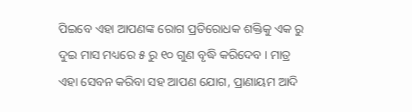ପିଇବେ ଏହା ଆପଣଙ୍କ ରୋଗ ପ୍ରତିରୋଧକ ଶକ୍ତିକୁ ଏକ ରୁ ଦୁଇ ମାସ ମଧ୍ୟରେ ୫ ରୁ ୧୦ ଗୁଣ ବୃଦ୍ଧି କରିଦେବ । ମାତ୍ର ଏହା ସେବନ କରିବା ସହ ଆପଣ ଯୋଗ, ପ୍ରାଣାୟମ ଆଦି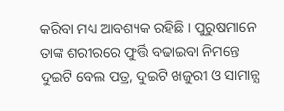କରିବା ମଧ୍ୟ ଆବଶ୍ୟକ ରହିଛି । ପୁରୁଷମାନେ ତାଙ୍କ ଶରୀରରେ ଫୁର୍ତ୍ତି ବଢାଇବା ନିମନ୍ତେ ଦୁଇଟି ବେଲ ପତ୍ର, ଦୁଇଟି ଖଜୁରୀ ଓ ସାମାନ୍ଯ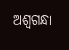ଅଶ୍ଵଗନ୍ଧା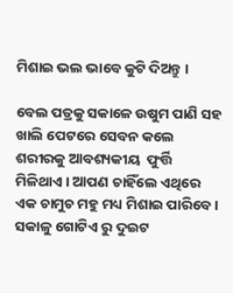ମିଶାଇ ଭଲ ଭାବେ କୁଟି ଦିଅନ୍ତୁ ।

ବେଲ ପତ୍ରକୁ ସକାଳେ ଉଷୁମ ପାଣି ସହ ଖାଲି ପେଟରେ ସେବନ କଲେ ଶରୀରକୁ ଆବଶ୍ୟକୀୟ  ଫୁର୍ତ୍ତି ମିଳିଥାଏ । ଆପଣ ଚାହିଁଲେ ଏଥିରେ ଏକ ଚାମୁଚ ମହୁ ମଧ୍ୟ ମିଶାଇ ପାରିବେ । ସକାଳୁ ଗୋଟିଏ ରୁ ଦୁଇଟ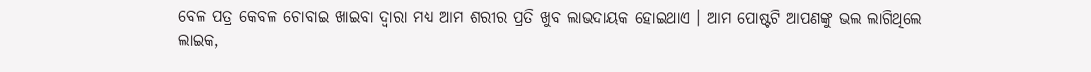ବେଳ ପତ୍ର କେବଳ ଚୋବାଇ ଖାଇବା ଦ୍ଵାରା ମଧ୍ୟ ଆମ ଶରୀର ପ୍ରତି ଖୁବ ଲାଭଦାୟକ ହୋଇଥାଏ । ଆମ ପୋଷ୍ଟଟି ଆପଣଙ୍କୁ ଭଲ ଲାଗିଥିଲେ ଲାଇକ,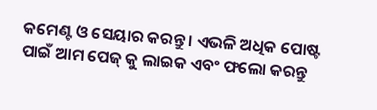କମେଣ୍ଟ ଓ ସେୟାର କରନ୍ତୁ । ଏଭଳି ଅଧିକ ପୋଷ୍ଟ ପାଇଁ ଆମ ପେଜ୍ କୁ ଲାଇକ ଏବଂ ଫଲୋ କରନ୍ତୁ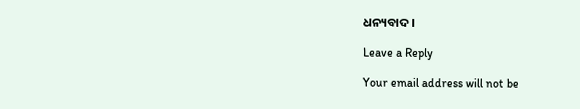ଧନ୍ୟବାଦ ।

Leave a Reply

Your email address will not be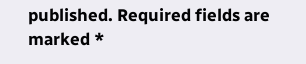published. Required fields are marked *